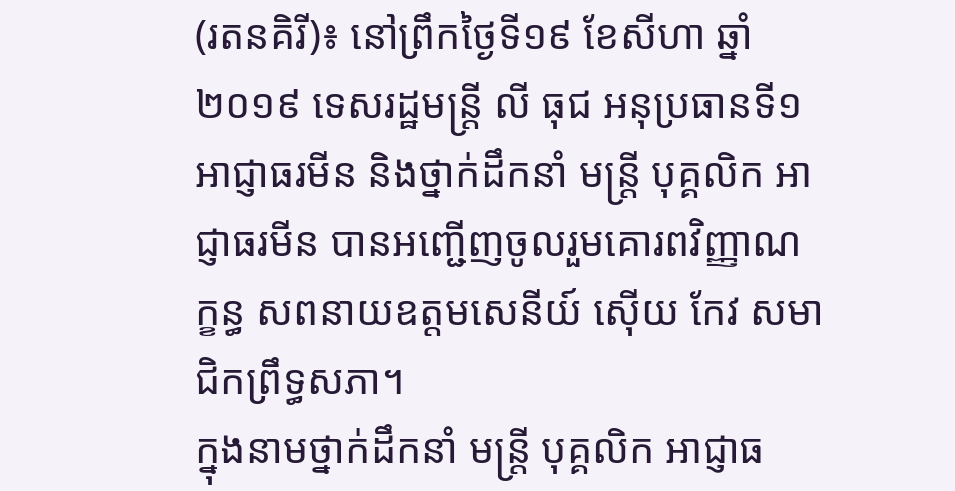(រតនគិរី)៖ នៅព្រឹកថ្ងៃទី១៩ ខែសីហា ឆ្នាំ២០១៩ ទេសរដ្ឋមន្ត្រី លី ធុជ អនុប្រធានទី១ អាជ្ញាធរមីន និងថ្នាក់ដឹកនាំ មន្រ្តី បុគ្គលិក អាជ្ញាធរមីន បានអញ្ជើញចូលរួមគោរពវិញ្ញាណក្ខន្ធ សពនាយឧត្តមសេនីយ៍ ស៊ើយ កែវ សមាជិកព្រឹទ្ធសភា។
ក្នុងនាមថ្នាក់ដឹកនាំ មន្រ្តី បុគ្គលិក អាជ្ញាធ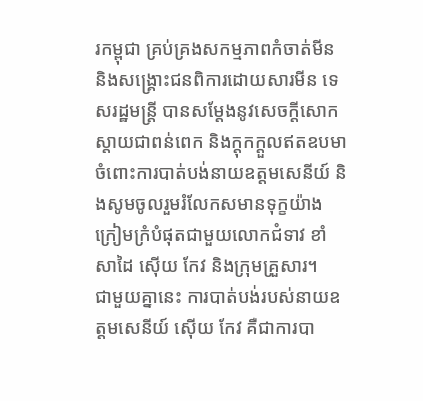រកម្ពុជា គ្រប់គ្រងសកម្មភាពកំចាត់មីន និងសង្រ្គោះជនពិការដោយសារមីន ទេសរដ្ឋមន្ត្រី បានសម្តែងនូវសេចក្តីសោកស្តាយជាពន់ពេក និងក្តុកក្តួលឥតឧបមា ចំពោះការបាត់បង់នាយឧត្តមសេនីយ៍ និងសូមចូលរួមរំលែកសមានទុក្ខយ៉ាងក្រៀមក្រំបំផុតជាមួយលោកជំទាវ ខាំ សាដៃ ស៊ើយ កែវ និងក្រុមគ្រួសារ។
ជាមួយគ្នានេះ ការបាត់បង់របស់នាយឧត្តមសេនីយ៍ ស៊ើយ កែវ គឺជាការបា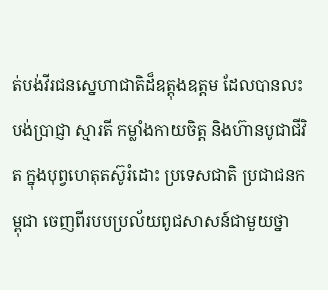ត់បង់វីរជនស្នេហាជាតិដ៏ឧត្តុងឧត្តម ដែលបានលះបង់ប្រាជ្ញា ស្មារតី កម្លាំងកាយចិត្ត និងហ៊ានបូជាជីវិត ក្នុងបុព្វហេតុតស៊ូរំដោះ ប្រទេសជាតិ ប្រជាជនកម្ពុជា ចេញពីរបបប្រល័យពូជសាសន៍ជាមួយថ្នា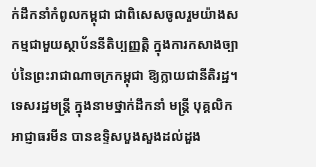ក់ដឹកនាំកំពូលកម្ពុជា ជាពិសេសចូលរួមយ៉ាងសកម្មជាមួយស្ថាប័ននីតិប្បញ្ញត្តិ ក្នុងការកសាងច្បាប់នៃព្រះរាជាណាចក្រកម្ពុជា ឱ្យក្លាយជានីតិរដ្ឋ។
ទេសរដ្ឋមន្រ្តី ក្នុងនាមថ្នាក់ដឹកនាំ មន្រ្តី បុគ្គលិក អាជ្ញាធរមីន បានឧទ្ទិសបួងសួងដល់ដួង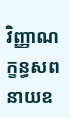វិញ្ញាណក្ខន្ធសព នាយឧ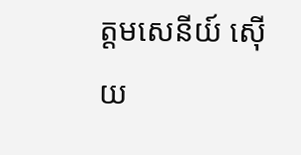ត្តមសេនីយ៍ ស៊ើយ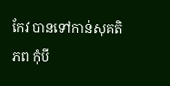កែវ បានទៅកាន់សុគតិភព កុំបី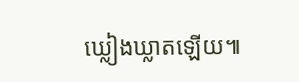ឃ្លៀងឃ្លាតឡើយ៕